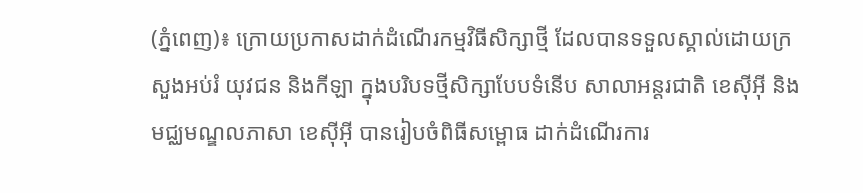(ភ្នំពេញ)៖ ក្រោយប្រកាសដាក់ដំណើរកម្មវិធីសិក្សាថ្មី ដែលបានទទួលស្គាល់ដោយក្រសួងអប់រំ យុវជន និងកីឡា ក្នុងបរិបទថ្មីសិក្សាបែបទំនើប សាលាអន្តរជាតិ ខេស៊ីអ៊ី និងមជ្ឈមណ្ឌលភាសា ខេស៊ីអ៊ី បានរៀបចំពិធីសម្ពោធ ដាក់ដំណើរការ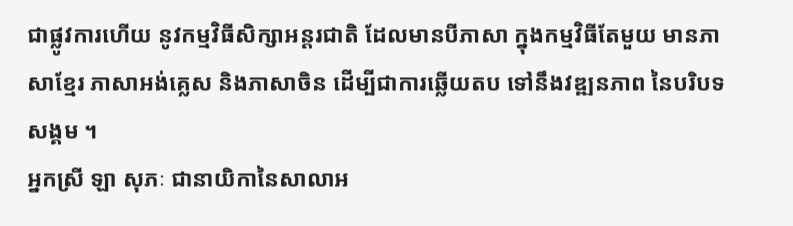ជាផ្លូវការហើយ នូវកម្មវិធីសិក្សាអន្តរជាតិ ដែលមានបីភាសា ក្នុងកម្មវិធីតែមួយ មានភាសាខ្មែរ ភាសាអង់គ្លេស និងភាសាចិន ដើម្បីជាការឆ្លើយតប ទៅនឹងវឌ្ឍនភាព នៃបរិបទសង្គម ។
អ្នកស្រី ឡា សុភៈ ជានាយិកានៃសាលាអ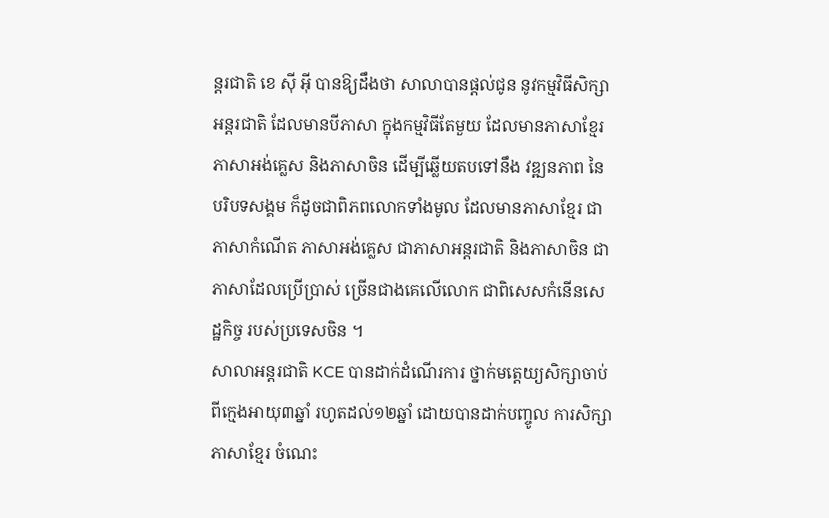ន្តរជាតិ ខេ ស៊ី អ៊ី បានឱ្យដឹងថា សាលាបានផ្ដល់ជូន នូវកម្មវិធីសិក្សាអន្តរជាតិ ដែលមានបីភាសា ក្នុងកម្មវិធីតែមួយ ដែលមានភាសាខ្មែរ ភាសាអង់គ្លេស និងភាសាចិន ដើម្បីឆ្លើយតបទៅនឹង វឌ្ឍនភាព នៃបរិបទសង្គម ក៏ដូចជាពិភពលោកទាំងមូល ដែលមានភាសាខ្មែរ ជាភាសាកំណើត ភាសាអង់គ្លេស ជាភាសាអន្តរជាតិ និងភាសាចិន ជាភាសាដែលប្រើប្រាស់ ច្រើនជាងគេលើលោក ជាពិសេសកំនើនសេដ្ឋកិច្ច របស់ប្រទេសចិន ។
សាលាអន្តរជាតិ KCE បានដាក់ដំណើរការ ថ្នាក់មត្តេយ្យសិក្សាចាប់ពីក្មេងអាយុ៣ឆ្នាំ រហូតដល់១២ឆ្នាំ ដោយបានដាក់បញ្ចូល ការសិក្សាភាសាខ្មែរ ចំណេះ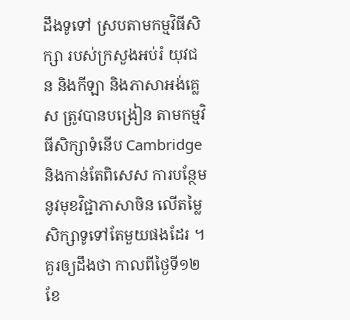ដឹងទូទៅ ស្របតាមកម្មវិធីសិក្សា របស់ក្រសួងអប់រំ យុវជន និងកីឡា និងភាសាអង់គ្លេស ត្រូវបានបង្រៀន តាមកម្មវិធីសិក្សាទំនើប Cambridge និងកាន់តែពិសេស ការបន្ថែមនូវមុខវិជ្ជាភាសាចិន លើតម្លៃសិក្សាទូទៅតែមួយផងដែរ ។
គួរឲ្យដឹងថា កាលពីថ្ងៃទី១២ ខែ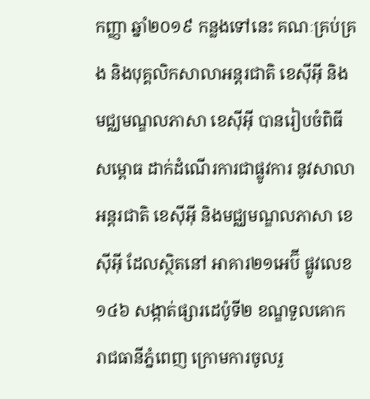កញ្ញា ឆ្នាំ២០១៩ កន្លងទៅនេះ គណៈគ្រប់គ្រង និងបុគ្គលិកសាលាអន្តរជាតិ ខេស៊ីអ៊ី និងមជ្ឈមណ្ឌលភាសា ខេស៊ីអ៊ី បានរៀបចំពិធីសម្ពោធ ដាក់ដំណើរការជាផ្លូវការ នូវសាលាអន្តរជាតិ ខេស៊ីអ៊ី និងមជ្ឈមណ្ឌលភាសា ខេស៊ីអ៊ី ដែលស្ថិតនៅ អាគារ២១អេប៊ី ផ្លូវលេខ១៤៦ សង្កាត់ផ្សារដេប៉ូទី២ ខណ្ឌទួលគោក រាជធានីភ្នំពេញ ក្រោមការចូលរួ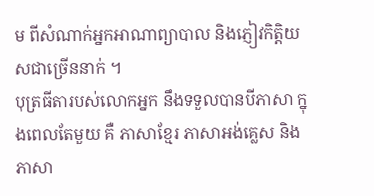ម ពីសំណាក់អ្នកអាណាព្យាបាល និងភ្ញៀវកិត្តិយសជាច្រើននាក់ ។
បុត្រធីតារបស់លោកអ្នក នឹងទទួលបានបីភាសា ក្នុងពេលតែមួយ គឺ ភាសាខ្មែរ ភាសាអង់គ្លេស និងភាសា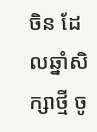ចិន ដែលឆ្នាំសិក្សាថ្មី ចូ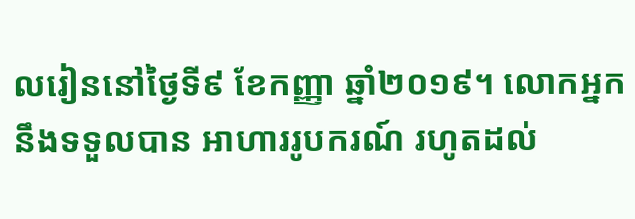លរៀននៅថ្ងៃទី៩ ខែកញ្ញា ឆ្នាំ២០១៩។ លោកអ្នកនឹងទទួលបាន អាហាររូបករណ៍ រហូតដល់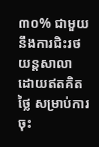៣០% ជាមួយនឹងការជិះរថយន្ដសាលា ដោយឥតគិតថ្លៃ សម្រាប់ការចុះ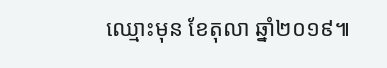ឈ្មោះមុន ខែតុលា ឆ្នាំ២០១៩៕